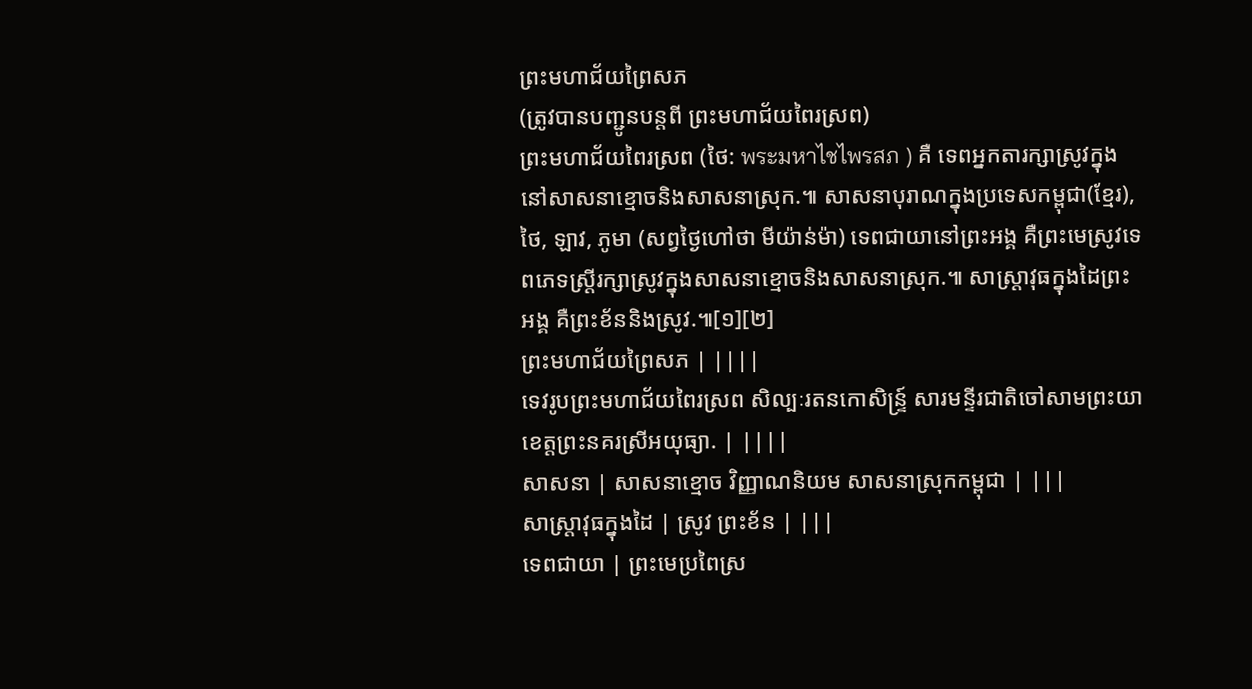ព្រះមហាជ័យព្រៃសភ
(ត្រូវបានបញ្ជូនបន្តពី ព្រះមហាជ័យពៃរស្រព)
ព្រះមហាជ័យពៃរស្រព (ថៃ: พระมหาไชไพรสภ ) គឺ ទេពអ្នកតារក្សាស្រូវក្នុងនៅសាសនាខ្មោចនិងសាសនាស្រុក.៕ សាសនាបុរាណក្នុងប្រទេសកម្ពុជា(ខ្មែរ), ថៃ, ឡាវ, ភូមា (សព្វថ្ងៃហៅថា មីយ៉ាន់ម៉ា) ទេពជាយានៅព្រះអង្គ គឺព្រះមេស្រូវទេពភេទស្ត្រីរក្សាស្រូវក្នុងសាសនាខ្មោចនិងសាសនាស្រុក.៕ សាស្ត្រាវុធក្នុងដៃព្រះអង្គ គឺព្រះខ័ននិងស្រូវ.៕[១][២]
ព្រះមហាជ័យព្រៃសភ | ||||
ទេវរូបព្រះមហាជ័យពៃរស្រព សិល្បៈរតនកោសិន្ទ្រ៍ សារមន្ទីរជាតិចៅសាមព្រះយា ខេត្តព្រះនគរស្រីអយុធ្យា. | ||||
សាសនា | សាសនាខ្មោច វិញ្ញាណនិយម សាសនាស្រុកកម្ពុជា | |||
សាស្ត្រាវុធក្នុងដៃ | ស្រូវ ព្រះខ័ន | |||
ទេពជាយា | ព្រះមេប្រពៃស្រ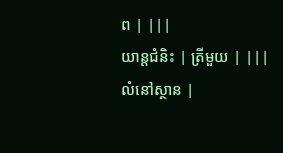ព | |||
យាន្តជំនិះ | ត្រីមួយ | |||
លំនៅស្ថាន |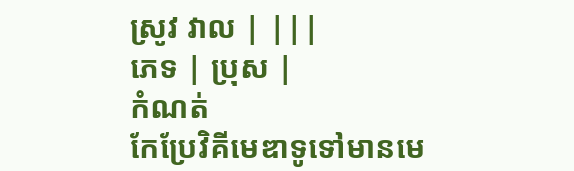ស្រូវ វាល | |||
ភេទ | ប្រុស |
កំណត់
កែប្រែវិគីមេឌាទូទៅមានមេ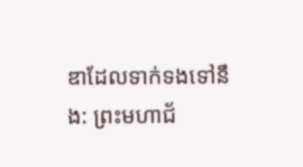ឌាដែលទាក់ទងទៅនឹង: ព្រះមហាជ័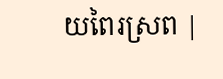យពៃរស្រព |